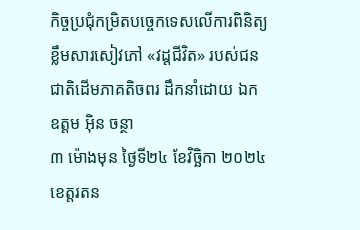កិច្ចប្រជុំកម្រិតបច្ចេកទេសលើការពិនិត្យខ្លឹមសារសៀវភៅ «វដ្ដជីវិត» របស់ជនជាតិដើមភាគតិចពរ ដឹកនាំដោយ ឯកឧត្តម អុិន ចន្ថា
៣ ម៉ោងមុន ថ្ងៃទី២៤ ខែវិច្ឆិកា ២០២៤
ខេត្តរតន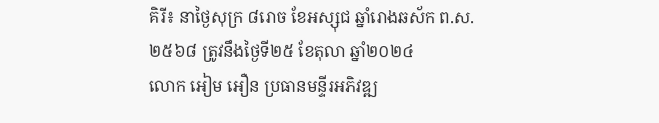គិរី៖ នាថ្ងៃសុក្រ ៨រោច ខែអស្សុជ ឆ្នាំរោងឆស័ក ព.ស.២៥៦៨ ត្រូវនឹងថ្ងៃទី២៥ ខែតុលា ឆ្នាំ២០២៤
លោក អៀម អឿន ប្រធានមន្ទីរអភិវឌ្ឍ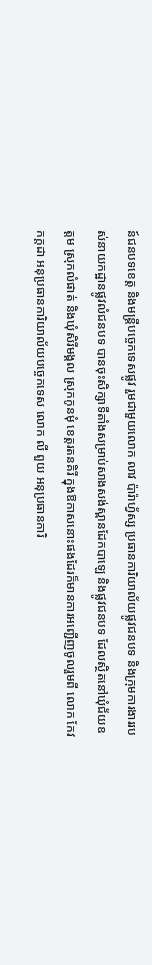ន៍ជនបទខេត្ត និងមន្ត្រីបច្ចេកទេសផ្លូវ រួមជាមួយលោក លាវ ប៉ារ៉ាហ្វ័ស្ស ប្រធានការិយាល័យផ្លូវជនបទ និងក្រុមការងាររបស់នាយកដ្ឋានផ្លូវលំជនបទ បានចុះសិក្សាទីតាំងសម្រាប់សាងសង់ស្ពានដែកបាឡេ និងផ្លូវជនបទ ដែលស្ថិតនៅឃុំជ័យឧត្តម ស្រុកលំផាត់ និងឃុំសិរីមង្គល ស្រុកកូនមុំ ខេត្តរតនគិរី ក្នុងឱកាសនោះផងដែរក៏មានការអញ្ជើញចូលរួមពី លោក កែវ កក្តដា អនុប្រធានការិយាល័យបច្ចេកទេស លោក លី ពួយ អនុប្រធានការិ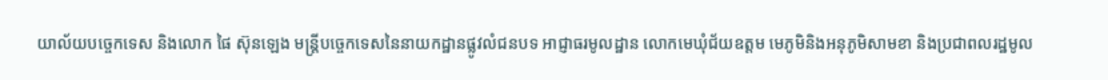យាល័យបច្ចេកទេស និងលោក ផៃ ស៊ុនឡេង មន្រ្តីបច្ចេកទេសនៃនាយកដ្ឋានផ្លូវលំជនបទ អាជ្ញាធរមូលដ្ឋាន លោកមេឃុំជ័យឧត្តម មេភូមិនិងអនុភូមិសាមខា និងប្រជាពលរដ្ឋមូល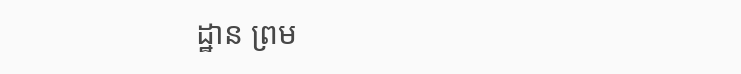ដ្ឋាន ព្រម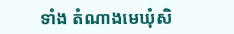ទាំង តំណាងមេឃុំសិ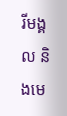រីមង្គល និងមេ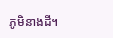ភូមិនាងដី។